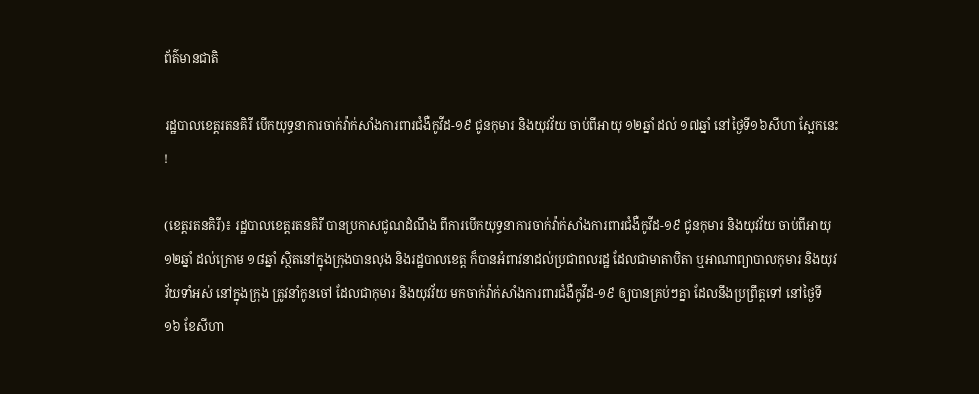ព័ត៌មានជាតិ

រដ្ឋបាលខេត្តរតនគិរី បើកយុទ្ធនាការចាក់វ៉ាក់សាំងការពារជំងឺកូវីដ-១៩ ជូនកុមារ និងយុវវ័យ ចាប់ពីអាយុ ១២ឆ្នាំ ដល់ ១៧ឆ្នាំ នៅថ្ងៃទី១៦សីហា ស្អែកនេះ !

(ខេត្តរតនគិរី)៖ រដ្ឋបាលខេត្តរតនគិរី បានប្រកាសជូណដំណឹង ពីការបើកយុទ្ធនាការចាក់វ៉ាក់សាំងការពារជំងឺកូវីដ-១៩ ជូនកុមារ និងយុវវ័យ ចាប់ពីអាយុ ១២ឆ្នាំ ដល់ក្រោម ១៨ឆ្នាំ ស្ថិតនៅក្នុងក្រុងបានលុង និងរដ្ឋបាលខេត្ត ក៏បានអំពាវនាដល់ប្រជាពលរដ្ឋ ដែលជាមាតាបិតា ឬអាណាព្យាបាលកុមារ និងយុវវ័យទាំអស់ នៅក្នុងក្រុង ត្រូវនាំកូនចៅ ដែលជាកុមារ និងយុវវ័យ មកចាក់វ៉ាក់សាំងការពារជំងឺកូវីដ-១៩ ឲ្យបានគ្រប់ៗគ្នា ដែលនឹងប្រព្រឹត្តទៅ នៅថ្ងៃទី ១៦ ខែសីហា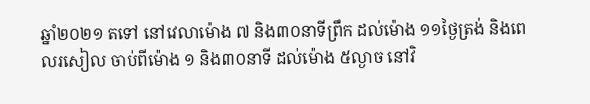ឆ្នាំ២០២១ តទៅ នៅវេលាម៉ោង ៧ និង៣០នាទីព្រឹក ដល់ម៉ោង ១១ថ្ងៃត្រង់ និងពេលរសៀល ចាប់ពីម៉ោង ១ និង៣០នាទី ដល់ម៉ោង ៥ល្ងាច នៅវិ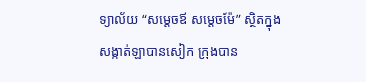ទ្យាល័យ “សម្តេចឪ សម្តេចម៉ែ” ស្ថិតក្នុងសង្កាត់ឡាបានសៀក ក្រុងបាន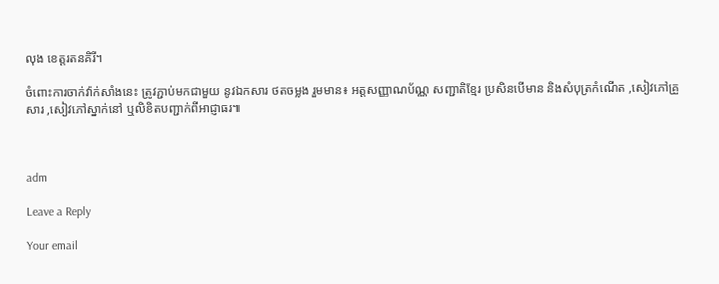លុង ខេត្តរតនគិរី។

ចំពោះការចាក់វ៉ាក់សាំងនេះ ត្រូវភ្ជាប់មកជាមួយ នូវឯកសារ ថតចម្លង រួមមាន៖ អត្តសញ្ញាណប័ណ្ណ សញ្ជាតិខ្មែរ ប្រសិនបើមាន និងសំបុត្រកំណើត ,សៀវភៅគ្រួសារ ,សៀវភៅស្នាក់នៅ ឬលិខិតបញ្ជាក់ពីអាជ្ញាធរ៕



adm

Leave a Reply

Your email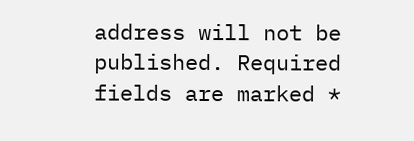address will not be published. Required fields are marked *